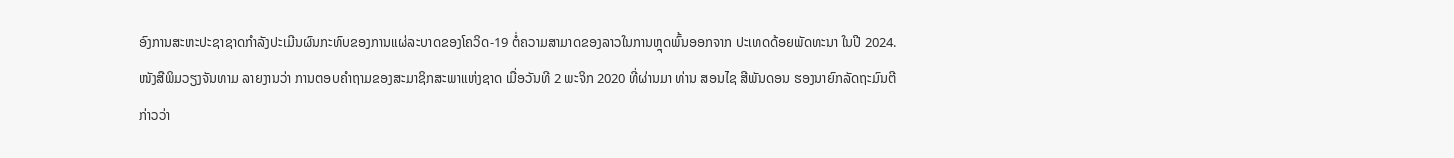ອົງການສະຫະປະຊາຊາດກຳລັງປະເມີນຜົນກະທົບຂອງການແຜ່ລະບາດຂອງໂຄວິດ-19 ຕໍ່ຄວາມສາມາດຂອງລາວໃນການຫຼຸດພົ້ນອອກຈາກ ປະເທດດ້ອຍພັດທະນາ ໃນປີ 2024.
ໜັງສືພິມວຽງຈັນທາມ ລາຍງານວ່າ ການຕອບຄຳຖາມຂອງສະມາຊິກສະພາແຫ່ງຊາດ ເມື່ອວັນທີ 2 ພະຈິກ 2020 ທີ່ຜ່ານມາ ທ່ານ ສອນໄຊ ສີພັນດອນ ຮອງນາຍົກລັດຖະມົນຕີ ກ່າວວ່າ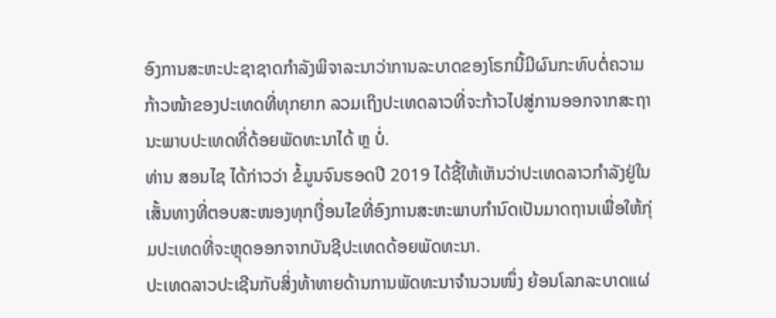ອົງການສະຫະປະຊາຊາດກຳລັງພິຈາລະນາວ່າການລະບາດຂອງໂຣກນີ້ມີຜົນກະທົບຕໍ່ຄວາມກ້າວໜ້າຂອງປະເທດທີ່ທຸກຍາກ ລວມເຖິງປະເທດລາວທີ່ຈະກ້າວໄປສູ່ການອອກຈາກສະຖານະພາບປະເທດທີ່ດ້ອຍພັດທະນາໄດ້ ຫຼ ບໍ່.
ທ່ານ ສອນໄຊ ໄດ້ກ່າວວ່າ ຂໍ້ມູນຈົນຮອດປີ 2019 ໄດ້ຊີ້ໃຫ້ເຫັນວ່າປະເທດລາວກຳລັງຢູ່ໃນເສັ້ນທາງທີ່ຕອບສະໜອງທຸກເງື່ອນໄຂທີ່ອົງການສະຫະພາບກຳນົດເປັນມາດຖານເພື່ອໃຫ້ກຸ່ມປະເທດທີ່ຈະຫຼຸດອອກຈາກບັນຊີປະເທດດ້ອຍພັດທະນາ.
ປະເທດລາວປະເຊີນກັບສິ່ງທ້າທາຍດ້ານການພັດທະນາຈຳນວນໜຶ່ງ ຍ້ອນໂລກລະບາດແຜ່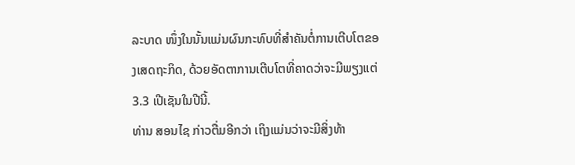ລະບາດ ໜຶ່ງໃນນັ້ນແມ່ນຜົນກະທົບທີ່ສຳຄັນຕໍ່ການເຕີບໂຕຂອງເສດຖະກິດ, ດ້ວຍອັດຕາການເຕີບໂຕທີ່ຄາດວ່າຈະມີພຽງແຕ່ 3.3 ເປີເຊັນໃນປີນີ້.
ທ່ານ ສອນໄຊ ກ່າວຕື່ມອີກວ່າ ເຖິງແມ່ນວ່າຈະມີສິ່ງທ້າ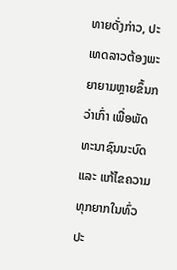ທາຍດັ່ງກ່າວ, ປະເທດລາວຕ້ອງພະຍາຍາມຫຼາຍຂຶ້ນກວ່າເກົ່າ ເພື່ອພັດທະນາຊົນນະບົດ ແລະ ແກ້ໄຂຄວາມທຸກຍາກໃນທົ່ວປະ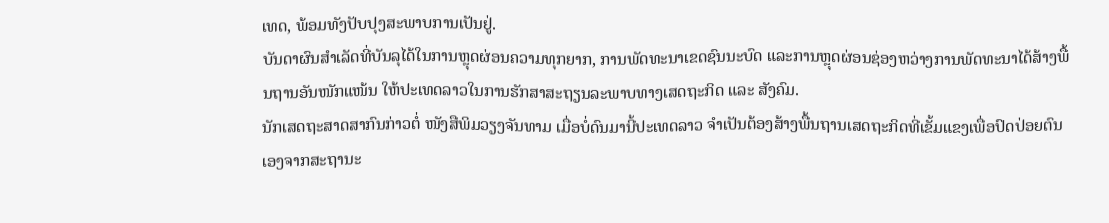ເທດ, ພ້ອມທັງປັບປຸງສະພາບການເປັນຢູ່.
ບັນດາຜົນສຳເລັດທີ່ບັນລຸໄດ້ໃນການຫຼຸດຜ່ອນຄວາມທຸກຍາກ, ການພັດທະນາເຂດຊົນນະບົດ ແລະການຫຼຸດຜ່ອນຊ່ອງຫວ່າງການພັດທະນາໄດ້ສ້າງພື້ນຖານອັນໜັກແໜ້ນ ໃຫ້ປະເທດລາວໃນການຮັກສາສະຖຽນລະພາບທາງເສດຖະກິດ ແລະ ສັງຄົມ.
ນັກເສດຖະສາດສາກົນກ່າວຕໍ່ ໜັງສືພິມວຽງຈັນທາມ ເມື່ອບໍ່ດົນມານີ້ປະເທດລາວ ຈຳເປັນຕ້ອງສ້າງພື້ນຖານເສດຖະກິດທີ່ເຂັ້ມແຂງເພື່ອປົດປ່ອຍຕົນເອງຈາກສະຖານະ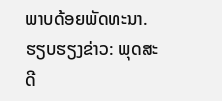ພາບດ້ອຍພັດທະນາ.
ຮຽບຮຽງຂ່າວ: ພຸດສະດີ